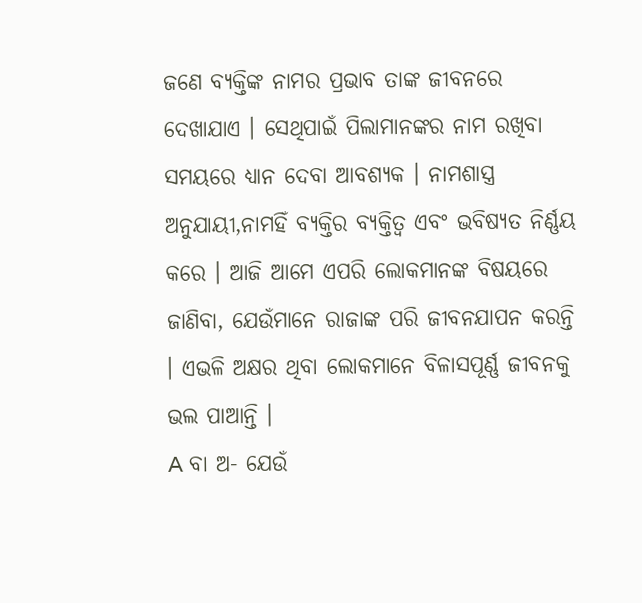ଜଣେ ବ୍ୟକ୍ତିଙ୍କ ନାମର ପ୍ରଭାବ ତାଙ୍କ ଜୀବନରେ ଦେଖାଯାଏ । ସେଥିପାଇଁ ପିଲାମାନଙ୍କର ନାମ ରଖିବା ସମୟରେ ଧ୍ୟାନ ଦେବା ଆବଶ୍ୟକ । ନାମଶାସ୍ତ୍ର ଅନୁଯାୟୀ,ନାମହିଁ ବ୍ୟକ୍ତିର ବ୍ୟକ୍ତିତ୍ୱ ଏବଂ ଭବିଷ୍ୟତ ନିର୍ଣ୍ଣୟ କରେ । ଆଜି ଆମେ ଏପରି ଲୋକମାନଙ୍କ ବିଷୟରେ ଜାଣିବା, ଯେଉଁମାନେ ରାଜାଙ୍କ ପରି ଜୀବନଯାପନ କରନ୍ତି । ଏଭଳି ଅକ୍ଷର ଥିବା ଲୋକମାନେ ବିଳାସପୂର୍ଣ୍ଣ ଜୀବନକୁ ଭଲ ପାଆନ୍ତି ।
A ବା ଅ- ଯେଉଁ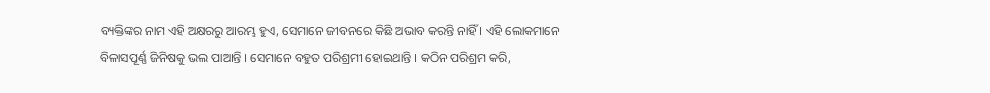ବ୍ୟକ୍ତିଙ୍କର ନାମ ଏହି ଅକ୍ଷରରୁ ଆରମ୍ଭ ହୁଏ, ସେମାନେ ଜୀବନରେ କିଛି ଅଭାବ କରନ୍ତି ନାହିଁ । ଏହି ଲୋକମାନେ ବିଳାସପୂର୍ଣ୍ଣ ଜିନିଷକୁ ଭଲ ପାଆନ୍ତି । ସେମାନେ ବହୁତ ପରିଶ୍ରମୀ ହୋଇଥାନ୍ତି । କଠିନ ପରିଶ୍ରମ କରି,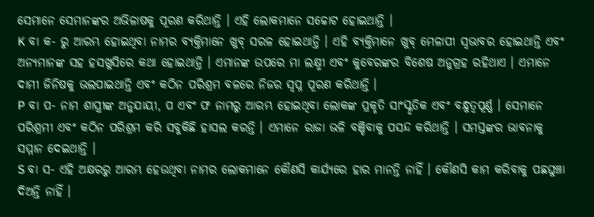ସେମାନେ ସେମାନଙ୍କର ଅଭିଳାଷକୁ ପୂରଣ କରିଥାନ୍ତି । ଏହି ଲୋକମାନେ ସଚ୍ଚୋଟ ହୋଇଥାନ୍ତି ।
K ବା କ- ରୁ ଆରମ୍ଭ ହୋଇଥିବା ନାମର ବ୍ୟକ୍ତିମାନେ ଖୁବ୍ ସରଳ ହୋଇଥାନ୍ତି । ଏହି ବ୍ୟକ୍ତିମାନେ ଖୁବ୍ ମେଳାପୀ ସ୍ୱଭାବର ହୋଇଥାନ୍ତି ଏବଂ ଅନ୍ୟମାନଙ୍କ ସହ ହସଖୁସିରେ କଥା ହୋଇଥାନ୍ତି । ଏମାନଙ୍କ ଉପରେ ମା ଲକ୍ଷ୍ମୀ ଏବଂ କୁବେରଙ୍କର ବିଶେଷ ଅନୁଗ୍ରହ ରହିଥାଏ । ଏମାନେ ଦାମୀ ଜିନିଷକୁ ଭଲପାଇଥାନ୍ତି ଏବଂ କଠିନ ପରିଶ୍ରମ ବଳରେ ନିଜର ସ୍ୱପ୍ନ ପୂରଣ କରିଥାନ୍ତି ।
P ବା ପ- ନାମ ଶାସ୍ତ୍ରୀଙ୍କ ଅନୁଯାୟୀ, ପ ଏବଂ ଫ ନାମରୁ ଆରମ୍ଭ ହୋଇଥିବା ଲୋକଙ୍କ ପ୍ରକୃତି ସାଂସ୍କୃତିକ ଏବଂ ବନ୍ଧୁତ୍ୱପୂର୍ଣ୍ଣ । ସେମାନେ ପରିଶ୍ରମୀ ଏବଂ କଠିନ ପରିଶ୍ରମ କରି ସବୁକିଛି ହାସଲ କରନ୍ତି । ଏମାନେ ରାଜା ଭଳି ବଞ୍ଚିବାକୁ ପସନ୍ଦ କରିଥାନ୍ତି । ସମସ୍ତଙ୍କର ଭାବନାକୁ ସମ୍ମାନ ଦେଇଥାନ୍ତି ।
S ବା ସ- ଏହି ଅକ୍ଷରରୁ ଆରମ୍ଭ ହେଉଥିବା ନାମର ଲୋକମାନେ କୌଣସି କାର୍ଯ୍ୟରେ ହାର ମାନନ୍ତି ନାହିଁ । କୌଣସି କାମ କରିବାକୁ ପଛଘୁଞ୍ଚା ଦିଅନ୍ତି ନାହିଁ ।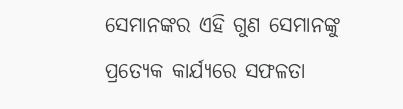ସେମାନଙ୍କର ଏହି ଗୁଣ ସେମାନଙ୍କୁ ପ୍ରତ୍ୟେକ କାର୍ଯ୍ୟରେ ସଫଳତା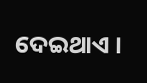ଦେଇଥାଏ ।